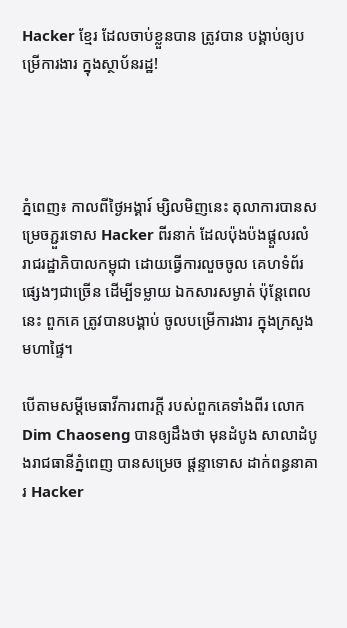Hacker ខ្មែរ ដែលចាប់ខ្លួនបាន ត្រូវបាន បង្គាប់ឲ្យបម្រើការងារ ក្នុងស្ថាប័នរដ្ឋ!




ភ្នំពេញ៖ កាលពីថ្ងៃអង្គារ៍ ម្សិលមិញនេះ តុលាការបានសម្រេចភ្ជួរទោស Hacker ពីរនាក់ ដែលប៉ុងប៉ងផ្តួលរលំ រាជរដ្ឋាភិបាលកម្ពុជា ដោយធ្វើការលួចចូល គេហទំព័រផ្សេងៗជាច្រើន ដើម្បីទម្លាយ ឯកសារសម្ងាត់ ប៉ុន្តែពេលនេះ ពួកគេ ត្រូវបានបង្គាប់ ចូលបម្រើការងារ ក្នុងក្រសួងមហាផ្ទៃ។

បើតាមសម្តីមេធាវីការពារក្តី របស់ពួកគេទាំងពីរ លោក Dim Chaoseng បានឲ្យដឹងថា មុនដំបូង សាលាដំបូងរាជធានីភ្នំពេញ បានសម្រេច ផ្តន្ទាទោស ដាក់ពន្ធនាគារ Hacker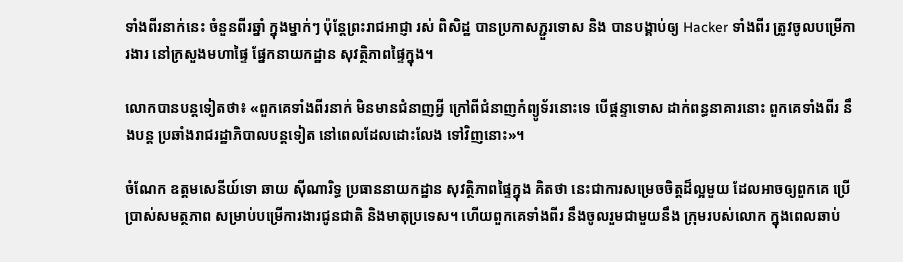ទាំងពីរនាក់នេះ ចំនួនពីរឆ្នាំ ក្នុងម្នាក់ៗ ប៉ុន្តែព្រះរាជអាជ្ញា រស់ ពិសិដ្ឋ បានប្រកាសភ្ជួរទោស និង បានបង្គាប់ឲ្យ Hacker ទាំងពីរ ត្រូវចូលបម្រើការងារ នៅក្រសួងមហាផ្ទៃ ផ្នែកនាយកដ្ឋាន សុវត្ថិភាពផ្ទៃក្នុង។

លោកបានបន្តទៀតថា៖ «ពួកគេទាំងពីរនាក់ មិនមានជំនាញអ្វី ក្រៅពីជំនាញកំព្យូទ័រនោះទេ បើផ្តន្ទាទោស ដាក់ពន្ធនាគារនោះ ពួកគេទាំងពីរ នឹងបន្ត ប្រឆាំងរាជរដ្ឋាភិបាលបន្តទៀត នៅពេលដែលដោះលែង ទៅវិញនោះ»។

ចំណែក ឧត្តមសេនីយ៍ទោ ឆាយ ស៊ីណារិទ្ធ ប្រធាននាយកដ្ឋាន សុវត្ថិភាពផ្ទៃក្នុង គិតថា នេះជាការសម្រេចចិត្តដ៏ល្អមួយ ដែលអាចឲ្យពួកគេ ប្រើប្រាស់សមត្ថភាព សម្រាប់បម្រើការងារជូនជាតិ និងមាតុប្រទេស។ ហើយពួកគេទាំងពីរ នឹងចូលរួមជាមួយនឹង ក្រុមរបស់លោក ក្នុងពេលឆាប់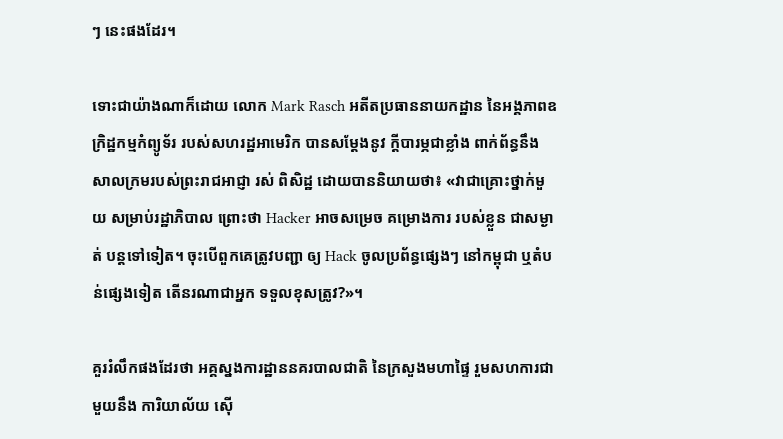ៗ នេះផងដែរ។

ទោះជាយ៉ាងណាក៏ដោយ លោក Mark Rasch អតីតប្រធាននាយកដ្ឋាន នៃអង្គភាពឧក្រិដ្ឋកម្មកំព្យូទ័រ របស់សហរដ្ឋអាមេរិក បានសម្តែងនូវ ក្តីបារម្ភជាខ្លាំង ពាក់ព័ន្ធនឹងសាលក្រមរបស់ព្រះរាជអាជ្ញា រស់ ពិសិដ្ឋ ដោយបាននិយាយថា៖ «វាជាគ្រោះថ្នាក់មួយ សម្រាប់រដ្ឋាភិបាល ព្រោះថា Hacker អាចសម្រេច គម្រោងការ របស់ខ្លួន ជាសម្ងាត់ បន្តទៅទៀត។ ចុះបើពួកគេត្រូវបញ្ជា ឲ្យ Hack ចូលប្រព័ន្ធផ្សេងៗ នៅកម្ពុជា ឬតំបន់ផ្សេងទៀត តើនរណាជាអ្នក ទទួលខុសត្រូវ?»។

គួររំលឹកផងដែរថា អគ្គស្នងការដ្ឋាននគរបាលជាតិ នៃក្រសួងមហាផ្ទៃ រួមសហការជាមួយនឹង ការិយាល័យ ស៊ើ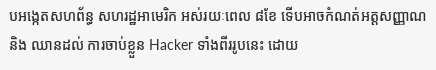បអង្កេតសហព័ន្ធ សហរដ្ឋអាមេរិក អស់រយៈពេល ៨ខែ ទើបអាចកំណត់អត្តសញ្ញាណ និង ឈានដល់ ការចាប់ខ្លួន Hacker ទាំងពីររូបនេះ ដោយ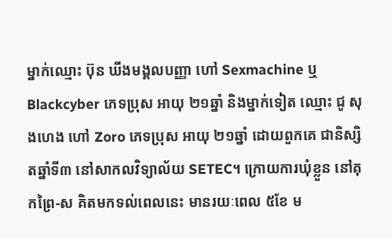ម្នាក់ឈ្មោះ ប៊ុន ឃីងមង្គលបញ្ញា ហៅ Sexmachine ឬ Blackcyber ភេទប្រុស អាយុ ២១ឆ្នាំ និងម្នាក់ទៀត ឈ្មោះ ជូ សុងហេង ហៅ Zoro ភេទប្រុស អាយុ ២១ឆ្នាំ ដោយពួកគេ ជានិស្សិតឆ្នាំទី៣ នៅសាកលវិទ្យាល័យ SETEC។ ក្រោយការឃុំខ្លួន នៅគុកព្រៃ-ស គិតមកទល់ពេលនេះ មានរយៈពេល ៥ខែ ម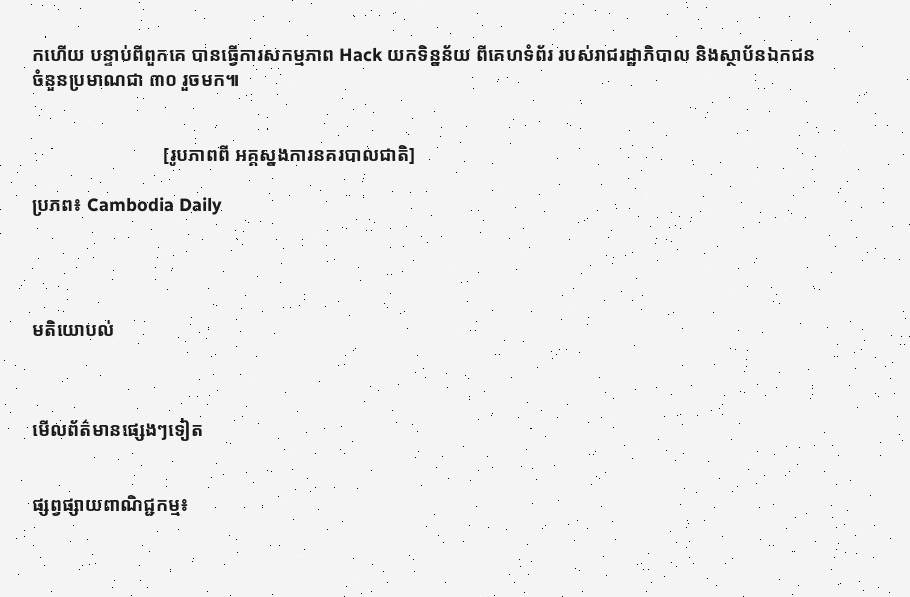កហើយ បន្ទាប់ពីពួកគេ បានធ្វើការសកម្មភាព Hack យកទិន្នន័យ ពីគេហទំព័រ របស់រាជរដ្ឋាភិបាល និងស្ថាប័នឯកជន ចំនួនប្រមាណជា ៣០ រួចមក៕


                            [រូបភាពពី អគ្គស្នងការនគរបាលជាតិ]

ប្រភព៖ Cambodia Daily




មតិយោបល់



មើលព័ត៌មានផ្សេងៗទៀត


ផ្សព្វផ្សាយពាណិជ្ជកម្ម៖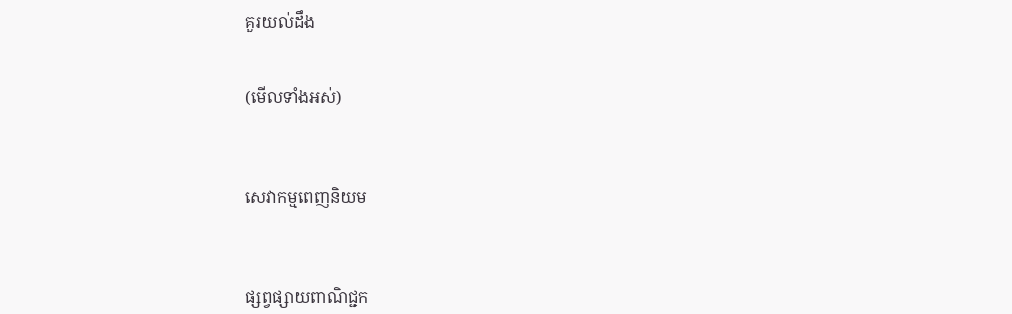គួរយល់ដឹង


(មើលទាំងអស់)



សេវាកម្មពេញនិយម



ផ្សព្វផ្សាយពាណិជ្ជក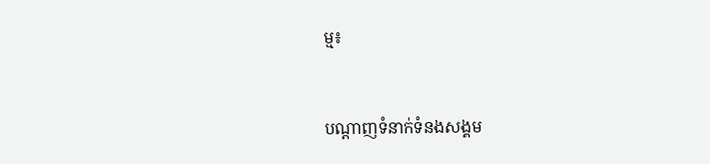ម្ម៖


បណ្តាញទំនាក់ទំនងសង្គម